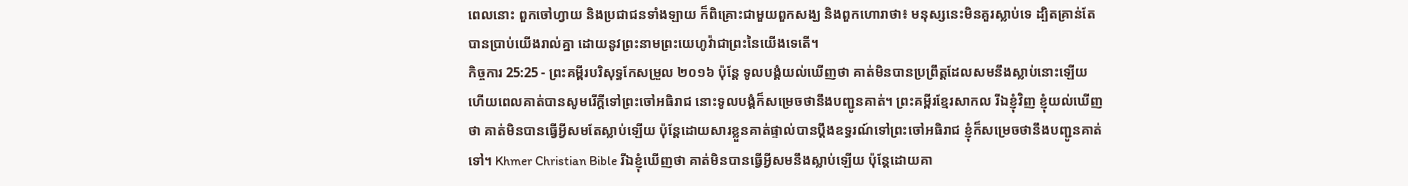ពេលនោះ ពួកចៅហ្វាយ និងប្រជាជនទាំងឡាយ ក៏ពិគ្រោះជាមួយពួកសង្ឃ និងពួកហោរាថា៖ មនុស្សនេះមិនគួរស្លាប់ទេ ដ្បិតគ្រាន់តែបានប្រាប់យើងរាល់គ្នា ដោយនូវព្រះនាមព្រះយេហូវ៉ាជាព្រះនៃយើងទេតើ។
កិច្ចការ 25:25 - ព្រះគម្ពីរបរិសុទ្ធកែសម្រួល ២០១៦ ប៉ុន្ដែ ទូលបង្គំយល់ឃើញថា គាត់មិនបានប្រព្រឹត្តដែលសមនឹងស្លាប់នោះឡើយ ហើយពេលគាត់បានសូមរើក្តីទៅព្រះចៅអធិរាជ នោះទូលបង្គំក៏សម្រេចថានឹងបញ្ជូនគាត់។ ព្រះគម្ពីរខ្មែរសាកល រីឯខ្ញុំវិញ ខ្ញុំយល់ឃើញថា គាត់មិនបានធ្វើអ្វីសមតែស្លាប់ឡើយ ប៉ុន្តែដោយសារខ្លួនគាត់ផ្ទាល់បានប្ដឹងឧទ្ធរណ៍ទៅព្រះចៅអធិរាជ ខ្ញុំក៏សម្រេចថានឹងបញ្ជូនគាត់ទៅ។ Khmer Christian Bible រីឯខ្ញុំឃើញថា គាត់មិនបានធ្វើអ្វីសមនឹងស្លាប់ឡើយ ប៉ុន្ដែដោយគា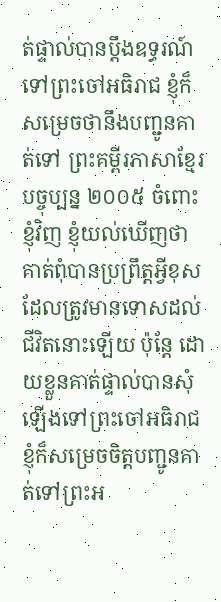ត់ផ្ទាល់បានប្ដឹងឧទ្ធរណ៍ទៅព្រះចៅអធិរាជ ខ្ញុំក៏សម្រេចថានឹងបញ្ជូនគាត់ទៅ ព្រះគម្ពីរភាសាខ្មែរបច្ចុប្បន្ន ២០០៥ ចំពោះខ្ញុំវិញ ខ្ញុំយល់ឃើញថាគាត់ពុំបានប្រព្រឹត្តអ្វីខុស ដែលត្រូវមានទោសដល់ជីវិតនោះឡើយ ប៉ុន្តែ ដោយខ្លួនគាត់ផ្ទាល់បានសុំឡើងទៅព្រះចៅអធិរាជ ខ្ញុំក៏សម្រេចចិត្តបញ្ជូនគាត់ទៅព្រះអ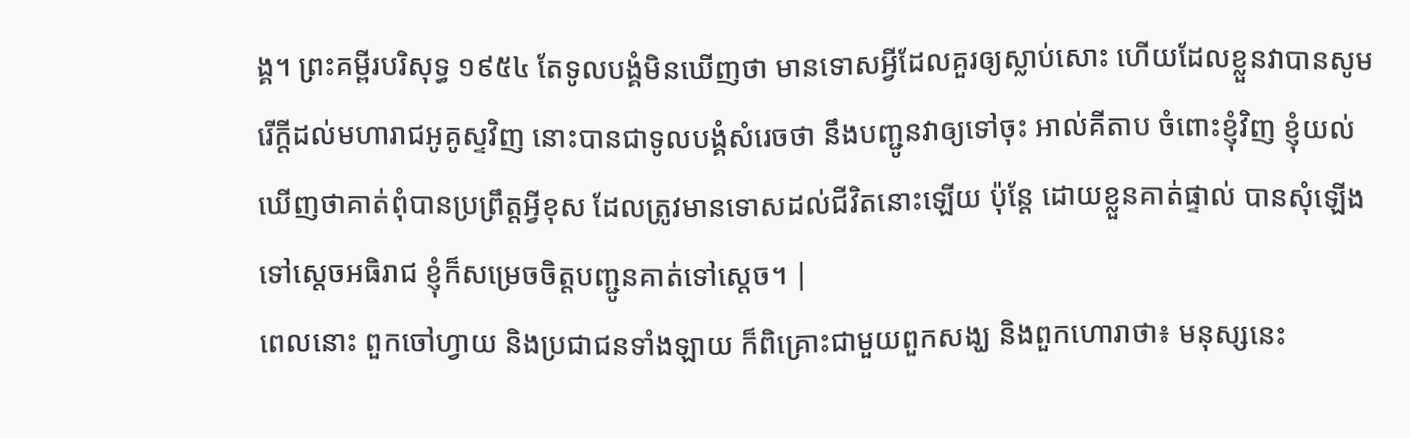ង្គ។ ព្រះគម្ពីរបរិសុទ្ធ ១៩៥៤ តែទូលបង្គំមិនឃើញថា មានទោសអ្វីដែលគួរឲ្យស្លាប់សោះ ហើយដែលខ្លួនវាបានសូមរើក្តីដល់មហារាជអូគូស្ទវិញ នោះបានជាទូលបង្គំសំរេចថា នឹងបញ្ជូនវាឲ្យទៅចុះ អាល់គីតាប ចំពោះខ្ញុំវិញ ខ្ញុំយល់ឃើញថាគាត់ពុំបានប្រព្រឹត្ដអ្វីខុស ដែលត្រូវមានទោសដល់ជីវិតនោះឡើយ ប៉ុន្ដែ ដោយខ្លួនគាត់ផ្ទាល់ បានសុំឡើងទៅស្តេចអធិរាជ ខ្ញុំក៏សម្រេចចិត្ដបញ្ជូនគាត់ទៅស្តេច។ |
ពេលនោះ ពួកចៅហ្វាយ និងប្រជាជនទាំងឡាយ ក៏ពិគ្រោះជាមួយពួកសង្ឃ និងពួកហោរាថា៖ មនុស្សនេះ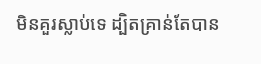មិនគួរស្លាប់ទេ ដ្បិតគ្រាន់តែបាន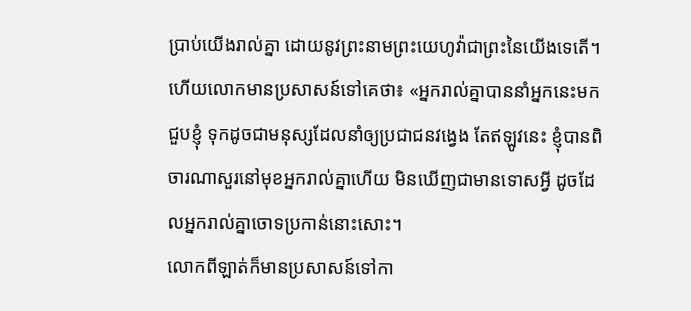ប្រាប់យើងរាល់គ្នា ដោយនូវព្រះនាមព្រះយេហូវ៉ាជាព្រះនៃយើងទេតើ។
ហើយលោកមានប្រសាសន៍ទៅគេថា៖ «អ្នករាល់គ្នាបាននាំអ្នកនេះមកជួបខ្ញុំ ទុកដូចជាមនុស្សដែលនាំឲ្យប្រជាជនវង្វេង តែឥឡូវនេះ ខ្ញុំបានពិចារណាសួរនៅមុខអ្នករាល់គ្នាហើយ មិនឃើញជាមានទោសអ្វី ដូចដែលអ្នករាល់គ្នាចោទប្រកាន់នោះសោះ។
លោកពីឡាត់ក៏មានប្រសាសន៍ទៅកា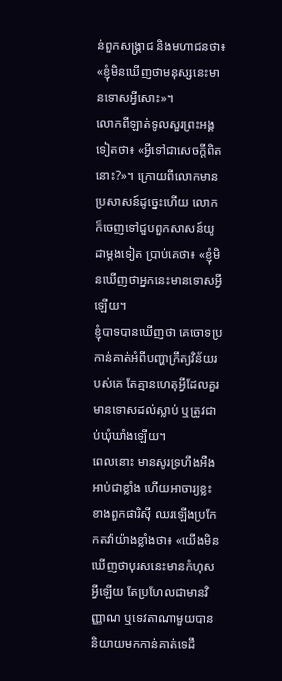ន់ពួកសង្គ្រាជ និងមហាជនថា៖ «ខ្ញុំមិនឃើញថាមនុស្សនេះមានទោសអ្វីសោះ»។
លោកពីឡាត់ទូលសួរព្រះអង្គទៀតថា៖ «អ្វីទៅជាសេចក្តីពិតនោះ?»។ ក្រោយពីលោកមានប្រសាសន៍ដូច្នេះហើយ លោកក៏ចេញទៅជួបពួកសាសន៍យូដាម្តងទៀត ប្រាប់គេថា៖ «ខ្ញុំមិនឃើញថាអ្នកនេះមានទោសអ្វីឡើយ។
ខ្ញុំបាទបានឃើញថា គេចោទប្រកាន់គាត់អំពីបញ្ហាក្រឹត្យវិន័យរបស់គេ តែគ្មានហេតុអ្វីដែលគួរមានទោសដល់ស្លាប់ ឬត្រូវជាប់ឃុំឃាំងឡើយ។
ពេលនោះ មានសូរទ្រហឹងអឺងអាប់ជាខ្លាំង ហើយអាចារ្យខ្លះខាងពួកផារិស៊ី ឈរឡើងប្រកែកតវ៉ាយ៉ាងខ្លាំងថា៖ «យើងមិនឃើញថាបុរសនេះមានកំហុសអ្វីឡើយ តែប្រហែលជាមានវិញ្ញាណ ឬទេវតាណាមួយបាននិយាយមកកាន់គាត់ទេដឹ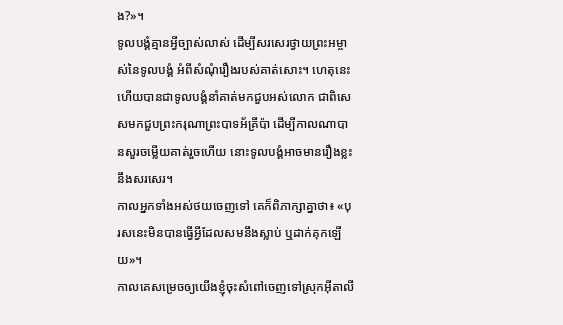ង?»។
ទូលបង្គំគ្មានអ្វីច្បាស់លាស់ ដើម្បីសរសេរថ្វាយព្រះអម្ចាស់នៃទូលបង្គំ អំពីសំណុំរឿងរបស់គាត់សោះ។ ហេតុនេះហើយបានជាទូលបង្គំនាំគាត់មកជួបអស់លោក ជាពិសេសមកជួបព្រះករុណាព្រះបាទអ័គ្រីប៉ា ដើម្បីកាលណាបានសួរចម្លើយគាត់រួចហើយ នោះទូលបង្គំអាចមានរឿងខ្លះនឹងសរសេរ។
កាលអ្នកទាំងអស់ថយចេញទៅ គេក៏ពិភាក្សាគ្នាថា៖ «បុរសនេះមិនបានធ្វើអ្វីដែលសមនឹងស្លាប់ ឬដាក់គុកឡើយ»។
កាលគេសម្រេចឲ្យយើងខ្ញុំចុះសំពៅចេញទៅស្រុកអ៊ីតាលី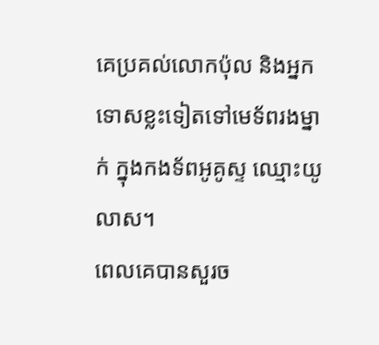គេប្រគល់លោកប៉ុល និងអ្នកទោសខ្លះទៀតទៅមេទ័ពរងម្នាក់ ក្នុងកងទ័ពអូគូស្ទ ឈ្មោះយូលាស។
ពេលគេបានសួរច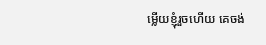ម្លើយខ្ញុំរួចហើយ គេចង់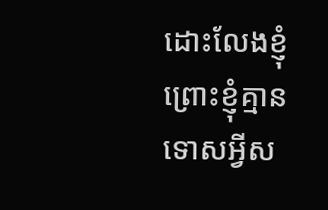ដោះលែងខ្ញុំ ព្រោះខ្ញុំគ្មានទោសអ្វីស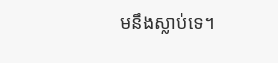មនឹងស្លាប់ទេ។